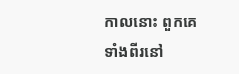កាលនោះ ពួកគេទាំងពីរនៅ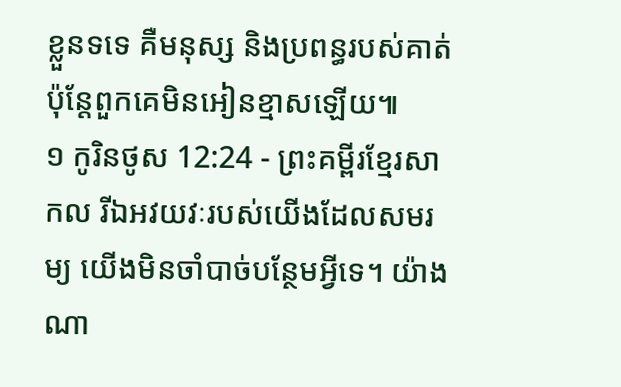ខ្លួនទទេ គឺមនុស្ស និងប្រពន្ធរបស់គាត់ ប៉ុន្តែពួកគេមិនអៀនខ្មាសឡើយ៕
១ កូរិនថូស 12:24 - ព្រះគម្ពីរខ្មែរសាកល រីឯអវយវៈរបស់យើងដែលសមរម្យ យើងមិនចាំបាច់បន្ថែមអ្វីទេ។ យ៉ាងណា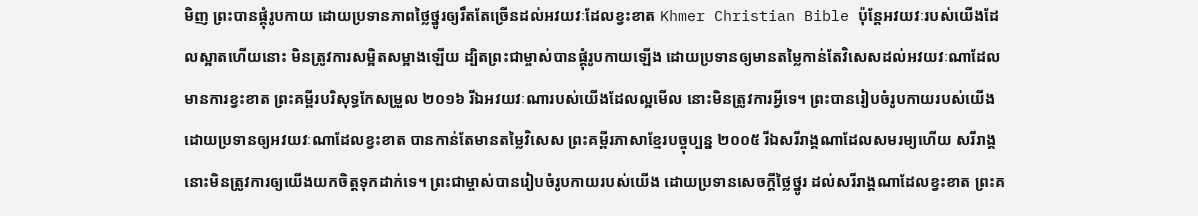មិញ ព្រះបានផ្គុំរូបកាយ ដោយប្រទានភាពថ្លៃថ្នូរឲ្យរឹតតែច្រើនដល់អវយវៈដែលខ្វះខាត Khmer Christian Bible ប៉ុន្ដែអវយវៈរបស់យើងដែលស្អាតហើយនោះ មិនត្រូវការសម្អិតសម្អាងឡើយ ដ្បិតព្រះជាម្ចាស់បានផ្គុំរូបកាយឡើង ដោយប្រទានឲ្យមានតម្លៃកាន់តែវិសេសដល់អវយវៈណាដែលមានការខ្វះខាត ព្រះគម្ពីរបរិសុទ្ធកែសម្រួល ២០១៦ រីឯអវយវៈណារបស់យើងដែលល្អមើល នោះមិនត្រូវការអ្វីទេ។ ព្រះបានរៀបចំរូបកាយរបស់យើង ដោយប្រទានឲ្យអវយវៈណាដែលខ្វះខាត បានកាន់តែមានតម្លៃវិសេស ព្រះគម្ពីរភាសាខ្មែរបច្ចុប្បន្ន ២០០៥ រីឯសរីរាង្គណាដែលសមរម្យហើយ សរីរាង្គនោះមិនត្រូវការឲ្យយើងយកចិត្តទុកដាក់ទេ។ ព្រះជាម្ចាស់បានរៀបចំរូបកាយរបស់យើង ដោយប្រទានសេចក្ដីថ្លៃថ្នូរ ដល់សរីរាង្គណាដែលខ្វះខាត ព្រះគ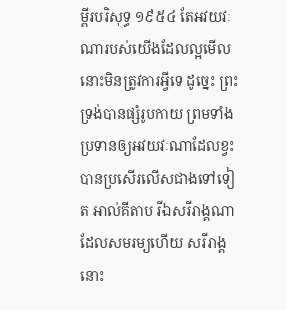ម្ពីរបរិសុទ្ធ ១៩៥៤ តែអវយវៈណារបស់យើងដែលល្អមើល នោះមិនត្រូវការអ្វីទេ ដូច្នេះ ព្រះទ្រង់បានផ្សំរូបកាយ ព្រមទាំងប្រទានឲ្យអវយវៈណាដែលខ្វះ បានប្រសើរលើសជាងទៅទៀត អាល់គីតាប រីឯសរីរាង្គណាដែលសមរម្យហើយ សរីរាង្គនោះ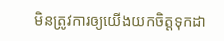មិនត្រូវការឲ្យយើងយកចិត្ដទុកដា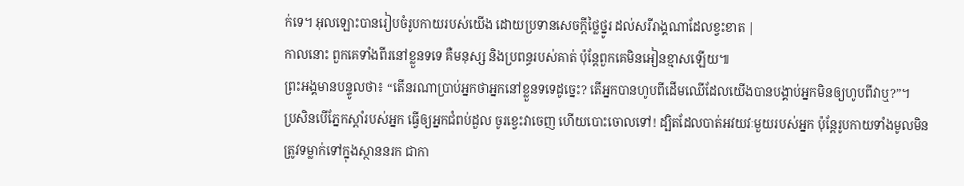ក់ទេ។ អុលឡោះបានរៀបចំរូបកាយរបស់យើង ដោយប្រទានសេចក្ដីថ្លៃថ្នូរ ដល់សរីរាង្គណាដែលខ្វះខាត |
កាលនោះ ពួកគេទាំងពីរនៅខ្លួនទទេ គឺមនុស្ស និងប្រពន្ធរបស់គាត់ ប៉ុន្តែពួកគេមិនអៀនខ្មាសឡើយ៕
ព្រះអង្គមានបន្ទូលថា៖ “តើនរណាប្រាប់អ្នកថាអ្នកនៅខ្លួនទទេដូច្នេះ? តើអ្នកបានហូបពីដើមឈើដែលយើងបានបង្គាប់អ្នកមិនឲ្យហូបពីវាឬ?”។
ប្រសិនបើភ្នែកស្ដាំរបស់អ្នក ធ្វើឲ្យអ្នកជំពប់ដួល ចូរខ្វេះវាចេញ ហើយបោះចោលទៅ! ដ្បិតដែលបាត់អវយវៈមួយរបស់អ្នក ប៉ុន្តែរូបកាយទាំងមូលមិនត្រូវទម្លាក់ទៅក្នុងស្ថាននរក ជាកា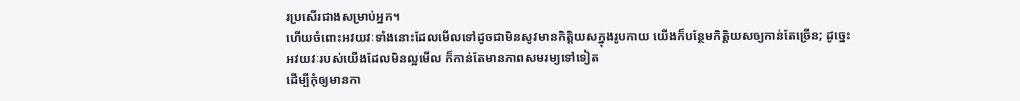រប្រសើរជាងសម្រាប់អ្នក។
ហើយចំពោះអវយវៈទាំងនោះដែលមើលទៅដូចជាមិនសូវមានកិត្ដិយសក្នុងរូបកាយ យើងក៏បន្ថែមកិត្តិយសឲ្យកាន់តែច្រើន; ដូច្នេះអវយវៈរបស់យើងដែលមិនល្អមើល ក៏កាន់តែមានភាពសមរម្យទៅទៀត
ដើម្បីកុំឲ្យមានកា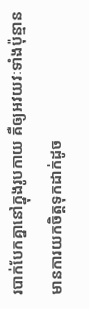របាក់បែកគ្នានៅក្នុងរូបកាយ គឺឲ្យអវយវៈទាំងប៉ុន្មានមានការយកចិត្តទុកដាក់ដូច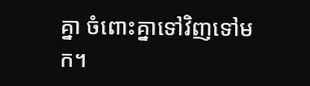គ្នា ចំពោះគ្នាទៅវិញទៅមក។